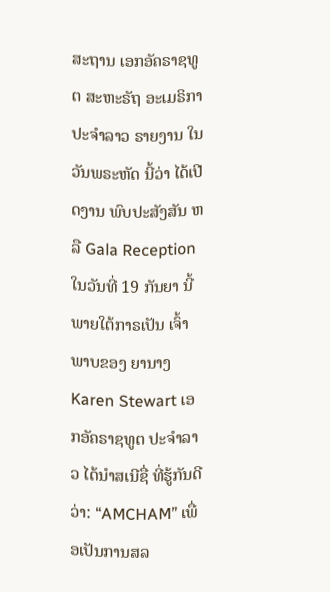ສະຖານ ເອກອັຄຣາຊທູຕ ສະຫະຣັຖ ອະເມຣິກາ ປະຈຳລາວ ຣາຍງານ ໃນວັນພຣະຫັດ ນີ້ວ່າ ໄດ້ເປີດງານ ພົບປະສັງສັນ ຫລື Gala Reception ໃນວັນທີ່ 19 ກັນຍາ ນີ້ ພາຍໃຕ້ກາຣເປັນ ເຈົ້າພາບຂອງ ຍານາງ Karen Stewart ເອກອັຄຣາຊທູຕ ປະຈຳລາວ ໄດ້ນໍາສເນີຊື່ ທີ່ຮູ້ກັນດີວ່າ: “AMCHAM” ເພື່ອເປັນການສລ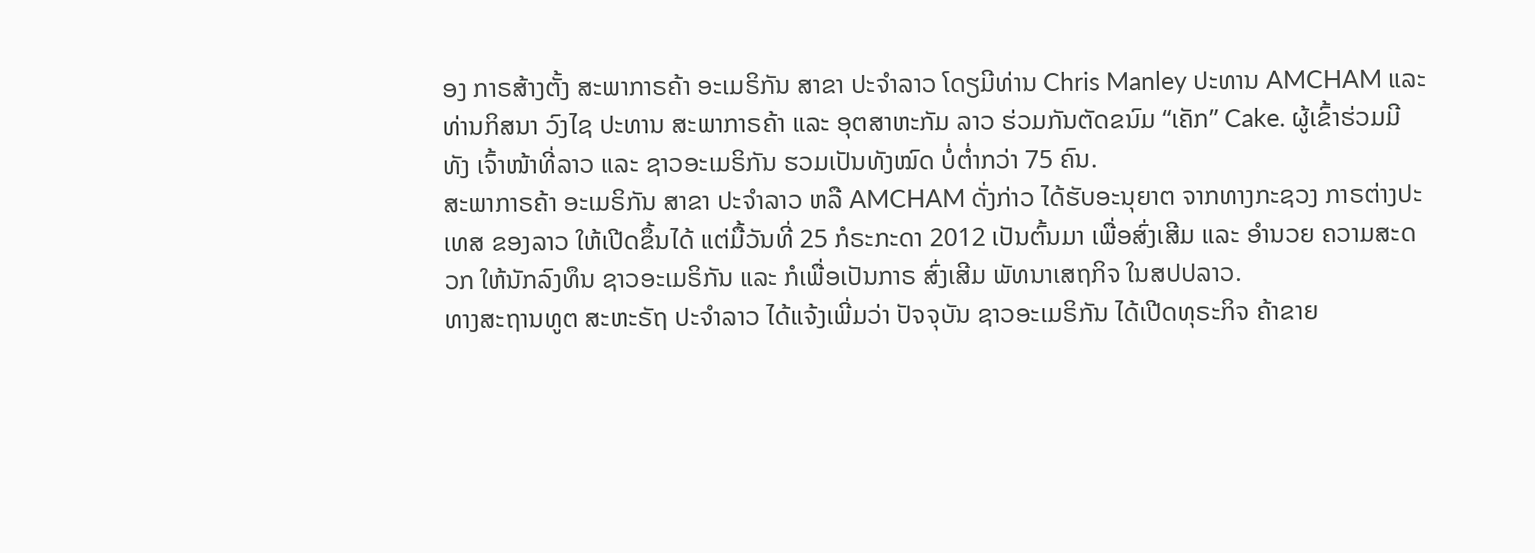ອງ ກາຣສ້າງຕັ້ງ ສະພາກາຣຄ້າ ອະເມຣິກັນ ສາຂາ ປະຈຳລາວ ໂດຽມີທ່ານ Chris Manley ປະທານ AMCHAM ແລະ ທ່ານກິສນາ ວົງໄຊ ປະທານ ສະພາກາຣຄ້າ ແລະ ອຸຕສາຫະກັມ ລາວ ຮ່ວມກັນຕັດຂນົມ “ເຄັກ” Cake. ຜູ້ເຂົ້າຮ່ວມມີທັງ ເຈົ້າໜ້າທີ່ລາວ ແລະ ຊາວອະເມຣິກັນ ຮວມເປັນທັງໝົດ ບໍ່ຕໍ່າກວ່າ 75 ຄົນ.
ສະພາກາຣຄ້າ ອະເມຣິກັນ ສາຂາ ປະຈຳລາວ ຫລື AMCHAM ດັ່ງກ່າວ ໄດ້ຮັບອະນຸຍາຕ ຈາກທາງກະຊວງ ກາຣຕ່າງປະເທສ ຂອງລາວ ໃຫ້ເປີດຂຶ້ນໄດ້ ແຕ່ມື້ວັນທີ່ 25 ກໍຣະກະດາ 2012 ເປັນຕົ້ນມາ ເພື່ອສົ່ງເສີມ ແລະ ອຳນວຍ ຄວາມສະດວກ ໃຫ້ນັກລົງທຶນ ຊາວອະເມຣິກັນ ແລະ ກໍເພື່ອເປັນກາຣ ສົ່ງເສີມ ພັທນາເສຖກິຈ ໃນສປປລາວ.
ທາງສະຖານທູຕ ສະຫະຣັຖ ປະຈໍາລາວ ໄດ້ແຈ້ງເພີ່ມວ່າ ປັຈຈຸບັນ ຊາວອະເມຣິກັນ ໄດ້ເປີດທຸຣະກິຈ ຄ້າຂາຍ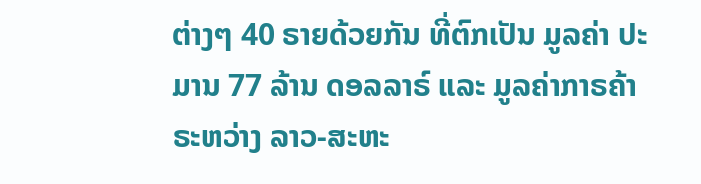ຕ່າງໆ 40 ຣາຍດ້ວຍກັນ ທີ່ຕົກເປັນ ມູລຄ່າ ປະມານ 77 ລ້ານ ດອລລາຣ໌ ແລະ ມູລຄ່າກາຣຄ້າ ຣະຫວ່າງ ລາວ-ສະຫະ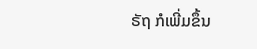ຣັຖ ກໍເພີ່ມຂຶ້ນ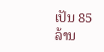ເປັນ 85 ລ້ານ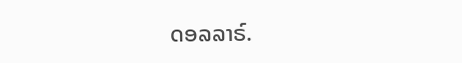ດອລລາຣ໌.